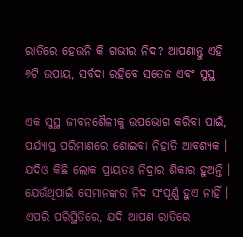ରାତିରେ ହେଉନି କି ଗଭୀର ନିଦ? ଆପଣାନ୍ତୁ ଏହି ୬ଟି ଉପାୟ, ସର୍ବଦା ରହିବେ ସତେଜ ଏବଂ ସୁସ୍ଥ

ଏକ ସୁସ୍ଥ ଜୀବନଶୈଳୀକୁ ଉପଭୋଗ କରିବା ପାଇଁ, ପର୍ଯ୍ୟାପ୍ତ ପରିମାଣରେ ଶୋଇବା ନିହାତି ଆବଶ୍ୟକ । ଯଦିଓ କିଛି ଲୋକ ପ୍ରାୟତଃ ନିଦ୍ରାର ଶିକାର ହୁଅନ୍ତି । ଯେଉଁଥିପାଇଁ ସେମାନଙ୍କର ନିଦ ସଂପୂର୍ଣ୍ଣ ହୁଏ ନାହିଁ । ଏପରି ପରିସ୍ଥିତିରେ, ଯଦି ଆପଣ ରାତିରେ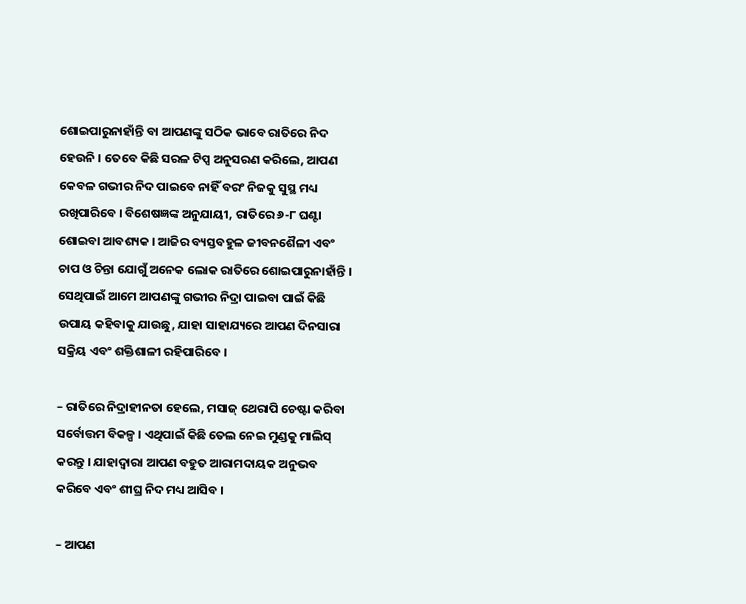ଶୋଇପାରୁନାହାଁନ୍ତି ବା ଆପଣଙ୍କୁ ସଠିକ ଭାବେ ରାତିରେ ନିଦ ହେଉନି । ତେବେ କିଛି ସରଳ ଟିପ୍ସ ଅନୁସରଣ କରିଲେ, ଆପଣ କେବଳ ଗଭୀର ନିଦ ପାଇବେ ନାହିଁ ବରଂ ନିଜକୁ ସୁସ୍ଥ ମଧ୍ୟ ରଖିପାରିବେ । ବିଶେଷଜ୍ଞଙ୍କ ଅନୁଯାୟୀ, ରାତିରେ ୬-୮ ଘଣ୍ଟା ଶୋଇବା ଆବଶ୍ୟକ । ଆଜିର ବ୍ୟସ୍ତବହୁଳ ଜୀବନଶୈଳୀ ଏବଂ ଚାପ ଓ ଚିନ୍ତା ଯୋଗୁଁ ଅନେକ ଲୋକ ରାତିରେ ଶୋଇପାରୁନାହାଁନ୍ତି । ସେଥିପାଇଁ ଆମେ ଆପଣଙ୍କୁ ଗଭୀର ନିଦ୍ରା ପାଇବା ପାଇଁ କିଛି ଉପାୟ କହିବାକୁ ଯାଉଛୁ, ଯାହା ସାହାଯ୍ୟରେ ଆପଣ ଦିନସାରା ସକ୍ରିୟ ଏବଂ ଶକ୍ତିଶାଳୀ ରହିପାରିବେ ।

– ରାତିରେ ନିଦ୍ରାହୀନତା ହେଲେ, ମସାଜ୍ ଥେରାପି ଚେଷ୍ଟା କରିବା ସର୍ବୋତ୍ତମ ବିକଳ୍ପ । ଏଥିପାଇଁ କିଛି ତେଲ ନେଇ ମୁଣ୍ଡକୁ ମାଲିସ୍ କରନ୍ତୁ । ଯାହାଦ୍ୱାରା ଆପଣ ବହୁତ ଆରାମଦାୟକ ଅନୁଭବ କରିବେ ଏବଂ ଶୀଘ୍ର ନିଦ ମଧ୍ୟ ଆସିବ ।

– ଆପଣ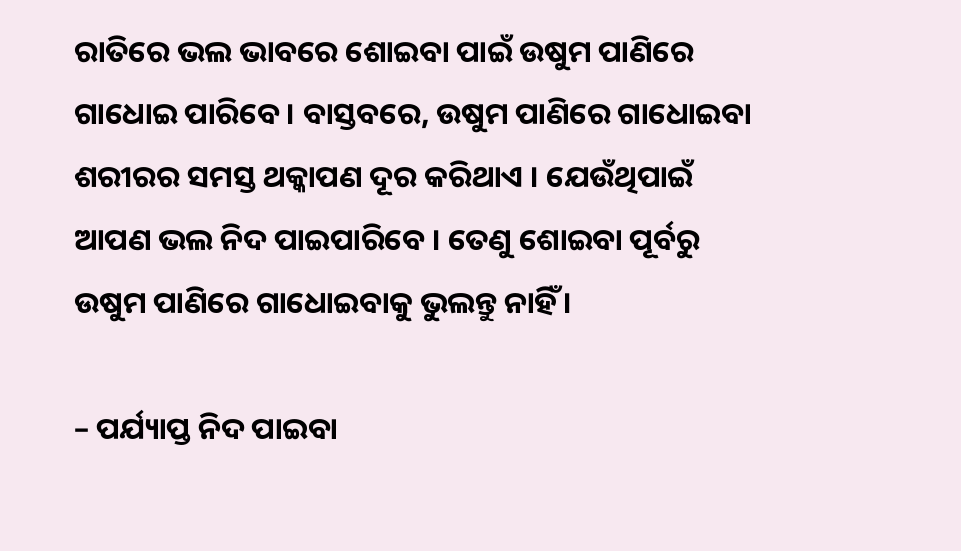ରାତିରେ ଭଲ ଭାବରେ ଶୋଇବା ପାଇଁ ଉଷୁମ ପାଣିରେ ଗାଧୋଇ ପାରିବେ । ବାସ୍ତବରେ, ଉଷୁମ ପାଣିରେ ଗାଧୋଇବା ଶରୀରର ସମସ୍ତ ଥକ୍କାପଣ ଦୂର କରିଥାଏ । ଯେଉଁଥିପାଇଁ ଆପଣ ଭଲ ନିଦ ପାଇପାରିବେ । ତେଣୁ ଶୋଇବା ପୂର୍ବରୁ ଉଷୁମ ପାଣିରେ ଗାଧୋଇବାକୁ ଭୁଲନ୍ତୁ ନାହିଁ ।

– ପର୍ଯ୍ୟାପ୍ତ ନିଦ ପାଇବା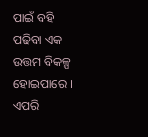ପାଇଁ ବହି ପଢିବା ଏକ ଉତ୍ତମ ବିକଳ୍ପ ହୋଇପାରେ । ଏପରି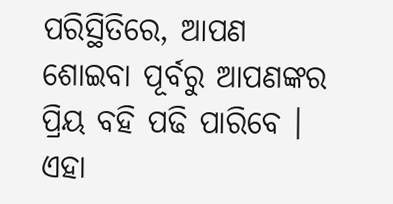ପରିସ୍ଥିତିରେ, ଆପଣ ଶୋଇବା ପୂର୍ବରୁ ଆପଣଙ୍କର ପ୍ରିୟ ବହି ପଢି ପାରିବେ । ଏହା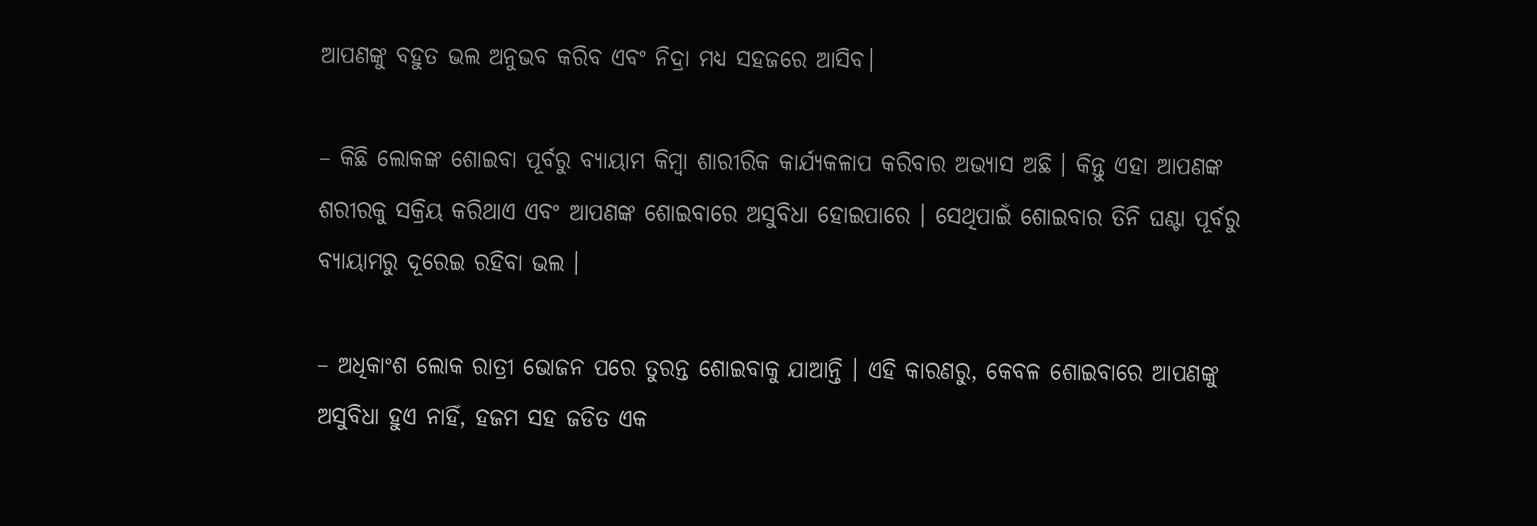ଆପଣଙ୍କୁ ବହୁତ ଭଲ ଅନୁଭବ କରିବ ଏବଂ ନିଦ୍ରା ମଧ୍ୟ ସହଜରେ ଆସିବ।

– କିଛି ଲୋକଙ୍କ ଶୋଇବା ପୂର୍ବରୁ ବ୍ୟାୟାମ କିମ୍ବା ଶାରୀରିକ କାର୍ଯ୍ୟକଳାପ କରିବାର ଅଭ୍ୟାସ ଅଛି । କିନ୍ତୁ ଏହା ଆପଣଙ୍କ ଶରୀରକୁ ସକ୍ରିୟ କରିଥାଏ ଏବଂ ଆପଣଙ୍କ ଶୋଇବାରେ ଅସୁବିଧା ହୋଇପାରେ । ସେଥିପାଇଁ ଶୋଇବାର ତିନି ଘଣ୍ଟା ପୂର୍ବରୁ ବ୍ୟାୟାମରୁ ଦୂରେଇ ରହିବା ଭଲ ।

– ଅଧିକାଂଶ ଲୋକ ରାତ୍ରୀ ଭୋଜନ ପରେ ତୁରନ୍ତ ଶୋଇବାକୁ ଯାଆନ୍ତି । ଏହି କାରଣରୁ, କେବଳ ଶୋଇବାରେ ଆପଣଙ୍କୁ ଅସୁବିଧା ହୁଏ ନାହିଁ, ହଜମ ସହ ଜଡିତ ଏକ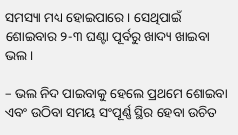ସମସ୍ୟା ମଧ୍ୟ ହୋଇପାରେ । ସେଥିପାଇଁ ଶୋଇବାର ୨-୩ ଘଣ୍ଟା ପୂର୍ବରୁ ଖାଦ୍ୟ ଖାଇବା ଭଲ ।

– ଭଲ ନିଦ ପାଇବାକୁ ହେଲେ ପ୍ରଥମେ ଶୋଇବା ଏବଂ ଉଠିବା ସମୟ ସଂପୂର୍ଣ୍ଣ ସ୍ଥିର ହେବା ଉଚିତ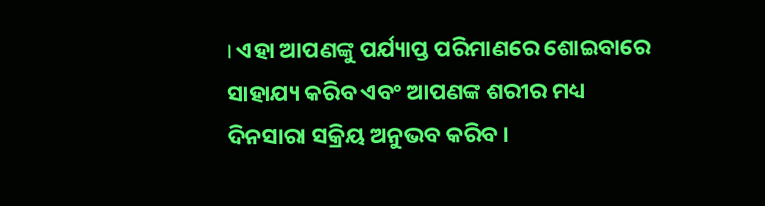। ଏହା ଆପଣଙ୍କୁ ପର୍ଯ୍ୟାପ୍ତ ପରିମାଣରେ ଶୋଇବାରେ ସାହାଯ୍ୟ କରିବ ଏବଂ ଆପଣଙ୍କ ଶରୀର ମଧ୍ୟ ଦିନସାରା ସକ୍ରିୟ ଅନୁଭବ କରିବ ।